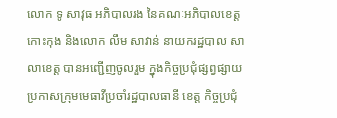លោក ទូ សាវុធ អភិបាលរង នៃគណៈអភិបាលខេត្តកោះកុង និងលោក លឹម សាវាន់ នាយករដ្ឋបាល សាលាខេត្ត បានអញ្ជើញចូលរួម ក្នុងកិច្ចប្រជុំផ្សព្វផ្សាយប្រកាសក្រុមមេធាវីប្រចាំរដ្ឋបាលធានី ខេត្ត កិច្ចប្រជុំ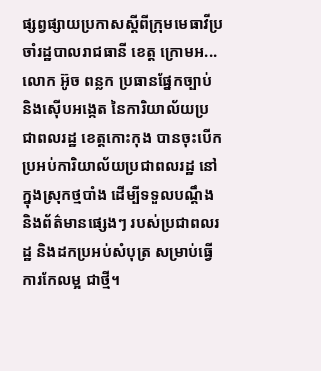ផ្សព្វផ្សាយប្រកាសស្តីពីក្រុមមេធាវីប្រចាំរដ្ឋបាលរាជធានី ខេត្ត ក្រោមអ...
លោក អ៊ូច ពន្លក ប្រធានផ្នែកច្បាប់ និងស៊ើបអង្កេត នៃការិយាល័យប្រជាពលរដ្ឋ ខេត្តកោះកុង បានចុះបើកប្រអប់ការិយាល័យប្រជាពលរដ្ឋ នៅក្នុងស្រុកថ្មបាំង ដើម្បីទទួលបណ្តឹង និងព័ត៌មានផ្សេងៗ របស់ប្រជាពលរដ្ឋ និងដកប្រអប់សំបុត្រ សម្រាប់ធ្វើការកែលម្អ ជាថ្មី។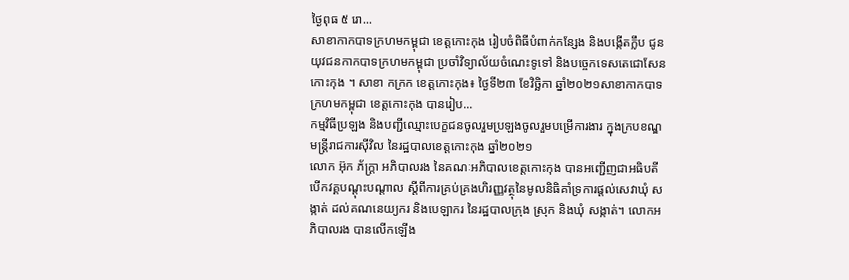ថ្ងៃពុធ ៥ រោ...
សាខាកាកបាទក្រហមកម្ពុជា ខេត្តកោះកុង រៀបចំពិធីបំពាក់កន្សែង និងបង្កើតក្លឹប ជូនយុវជនកាកបាទក្រហមកម្ពុជា ប្រចាំវិទ្យាល័យចំណេះទូទៅ និងបច្ចេកទេសតេជោសែន កោះកុង ។ សាខា កក្រក ខេត្តកោះកុង៖ ថ្ងៃទី២៣ ខែវិច្ឆិកា ឆ្នាំ២០២១សាខាកាកបាទក្រហមកម្ពុជា ខេត្តកោះកុង បានរៀប...
កម្មវិធីប្រឡង និងបញ្ជីឈ្មោះបេក្ខជនចូលរួមប្រឡងចូលរួមបម្រើការងារ ក្នុងក្របខណ្ឌមន្ត្រីរាជការស៊ីវិល នៃរដ្ឋបាលខេត្តកោះកុង ឆ្នាំ២០២១
លោក អ៊ុក ភ័ក្ត្រា អភិបាលរង នៃគណៈអភិបាលខេត្តកោះកុង បានអញ្ជើញជាអធិបតី បើកវគ្គបណ្តុះបណ្តាល ស្តីពីការគ្រប់គ្រងហិរញ្ញវត្ថុនៃមូលនិធិគាំទ្រការផ្តល់សេវាឃុំ សង្កាត់ ដល់គណនេយ្យករ និងបេឡាករ នៃរដ្ឋបាលក្រុង ស្រុក និងឃុំ សង្កាត់។ លោកអភិបាលរង បានលើកឡើង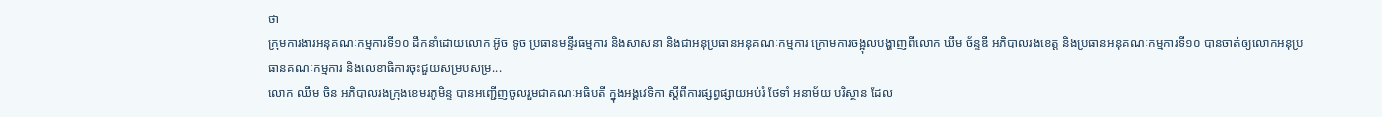ថា
ក្រុមការងារអនុគណៈកម្មការទី១០ ដឹកនាំដោយលោក អ៊ូច ទូច ប្រធានមន្ទីរធម្មការ និងសាសនា និងជាអនុប្រធានអនុគណៈកម្មការ ក្រោមការចង្អុលបង្ហាញពីលោក ឃឹម ច័ន្ទឌី អភិបាលរងខេត្ត និងប្រធានអនុគណៈកម្មការទី១០ បានចាត់ឲ្យលោកអនុប្រធានគណៈកម្មការ និងលេខាធិការចុះជួយសម្របសម្រ...
លោក ឈឹម ចិន អភិបាលរងក្រុងខេមរភូមិន្ទ បានអញ្ជើញចូលរួមជាគណៈអធិបតី ក្នុងអង្គវេទិកា ស្តីពីការផ្សព្វផ្សាយអប់រំ ថែទាំ អនាម័យ បរិស្ថាន ដែល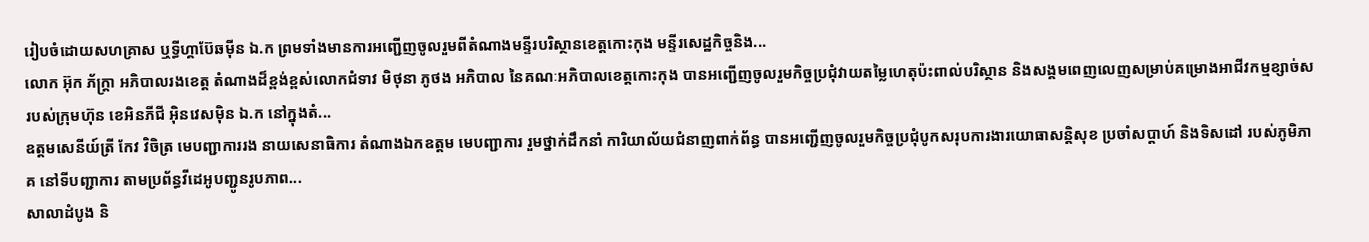រៀបចំដោយសហគ្រាស ឬទ្ធីហ្គាប៊ែឆម៉ីន ឯ.ក ព្រមទាំងមានការអញ្ជើញចូលរួមពីតំណាងមន្ទីរបរិស្ថានខេត្តកោះកុង មន្ទីរសេដ្ឋកិច្ចនិង...
លោក អ៊ុក ភ័ក្ត្រា អភិបាលរងខេត្ត តំណាងដ៏ខ្ពង់ខ្ពស់លោកជំទាវ មិថុនា ភូថង អភិបាល នៃគណៈអភិបាលខេត្តកោះកុង បានអញ្ជើញចូលរួមកិច្ចប្រជុំវាយតម្លៃហេតុប៉ះពាល់បរិស្ថាន និងសង្គមពេញលេញសម្រាប់គម្រោងអាជីវកម្មខ្សាច់ស របស់ក្រុមហ៊ុន ខេអិនភីជី អ៊ិនវេសម៉ិន ឯ.ក នៅក្នុងតំ...
ឧត្តមសេនីយ៍ត្រី កែវ វិចិត្រ មេបញ្ជាការរង នាយសេនាធិការ តំណាងឯកឧត្តម មេបញ្ជាការ រួមថ្នាក់ដឹកនាំ ការិយាល័យជំនាញពាក់ព័ន្ធ បានអញ្ជើញចូលរួមកិច្ចប្រជុំបូកសរុបការងារយោធាសន្តិសុខ ប្រចាំសប្តាហ៍ និងទិសដៅ របស់ភូមិភាគ នៅទីបញ្ជាការ តាមប្រព័ន្ធវីដេអូបញ្ជូនរូបភាព...
សាលាដំបូង និ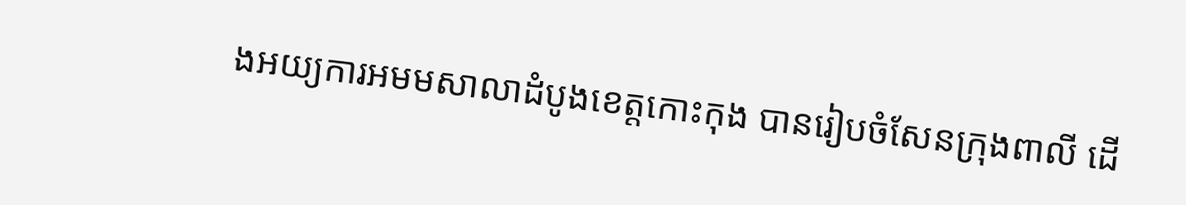ងអយ្យការអមមសាលាដំបូងខេត្តកោះកុង បានរៀបចំសែនក្រុងពាលី ដើ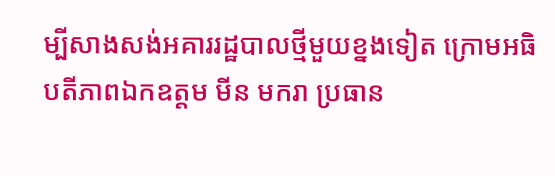ម្បីសាងសង់អគាររដ្ឋបាលថ្មីមួយខ្នងទៀត ក្រោមអធិបតីភាពឯកឧត្តម មីន មករា ប្រធាន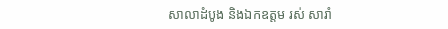សាលាដំបូង និងឯកឧត្តម រស់ សារាំ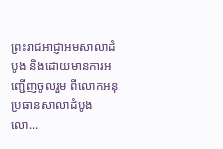ព្រះរាជអាជ្ញាអមសាលាដំបូង និងដោយមានការអញ្ជើញចូលរួម ពីលោកអនុប្រធានសាលាដំបូង លោ...